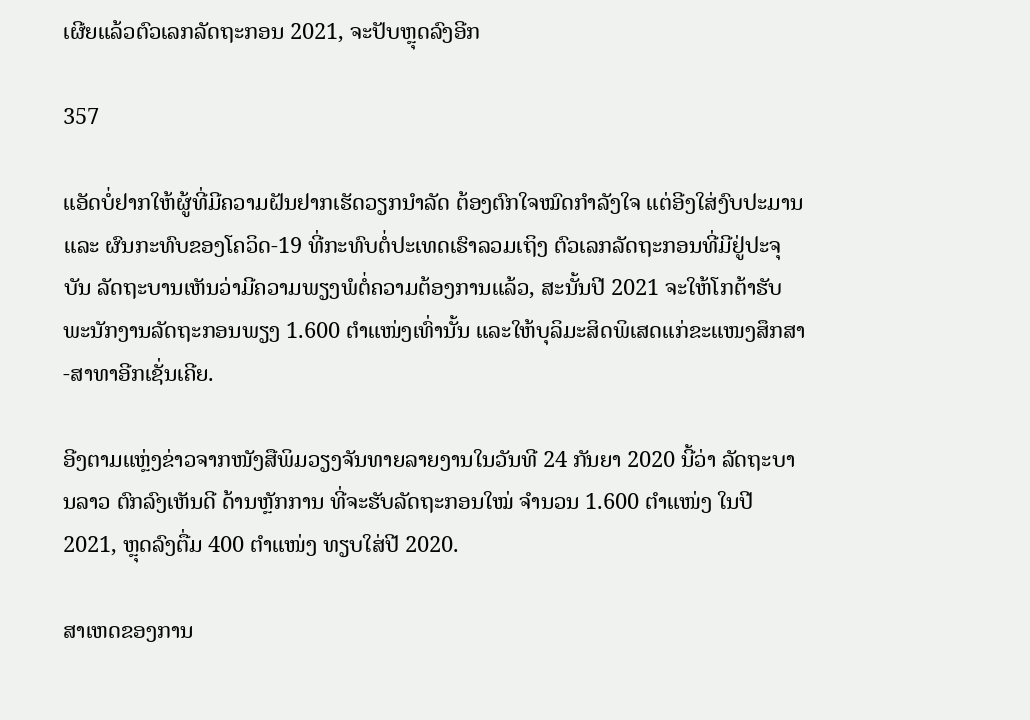ເຜີຍແລ້ວຕົວເລກລັດຖະກອນ 2021, ຈະປັບຫຼຸດລົງອີກ

357

ແອັດບໍ່ຢາກໃຫ້ຜູ້ທີ່ມີຄວາມຝັນຢາກເຮັດວຽກນຳລັດ ຕ້ອງຕົກໃຈໝົດກຳລັງໃຈ ແຕ່ອີງໃສ່ງົບປະມານ ແລະ ຜົນກະທົບຂອງໂຄວິດ-19 ທີ່ກະທົບຕໍ່ປະເທດເຮົາລວມເຖິງ ຕົວເລກລັດຖະກອນທີ່ມີຢູ່ປະຈຸບັນ ລັດຖະບານເຫັນວ່າມີຄວາມພຽງພໍຕໍ່ຄວາມຕ້ອງການແລ້ວ, ສະນັ້ນປີ 2021 ຈະໃຫ້ໂກຕ້າຮັບພະນັກງານລັດຖະກອນພຽງ 1.600 ຕຳແໜ່ງເທົ່ານັ້ນ ແລະໃຫ້ບຸລິມະສິດພິເສດແກ່ຂະແໜງສຶກສາ-ສາທາອີກເຊັ່ນເຄີຍ.

ອີງຕາມແຫຼ່ງຂ່າວຈາກໜັງສືພິມວຽງຈັນທາຍລາຍງານໃນວັນທີ 24 ກັນຍາ 2020 ນີ້ວ່າ ລັດຖະບານລາວ ຕົກລົງເຫັນດີ ດ້ານຫຼັກການ ທີ່ຈະຮັບລັດຖະກອນໃໝ່ ຈໍານວນ 1.600 ຕໍາແໜ່ງ ໃນປີ 2021, ຫຼຸດລົງຕື່ມ 400 ຕໍາແໜ່ງ ທຽບໃສ່ປີ 2020.

ສາເຫດຂອງການ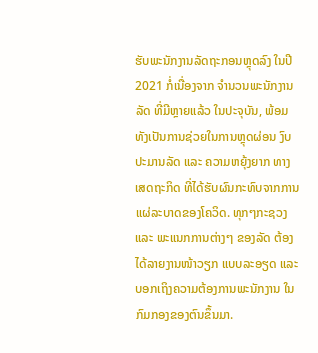ຮັບພະນັກງານລັດຖະກອນຫຼຸດລົງ ໃນປີ 2021 ກໍ່ເນື່ອງຈາກ ຈໍານວນພະນັກງານລັດ ທີ່ມີຫຼາຍແລ້ວ ໃນປະຈຸບັນ, ພ້ອມທັງເປັນການຊ່ວຍໃນການຫຼຸດຜ່ອນ ງົບປະມານລັດ ແລະ ຄວາມຫຍຸ້ງຍາກ ທາງເສດຖະກິດ ທີ່ໄດ້ຮັບຜົນກະທົບຈາກການແຜ່ລະບາດຂອງໂຄວິດ. ທຸກໆກະຊວງ ແລະ ພະແນກການຕ່າງໆ ຂອງລັດ ຕ້ອງໄດ້ລາຍງານໜ້າວຽກ ແບບລະອຽດ ແລະ ບອກເຖິງຄວາມຕ້ອງການພະນັກງານ ໃນກົມກອງຂອງຕົນຂຶ້ນມາ.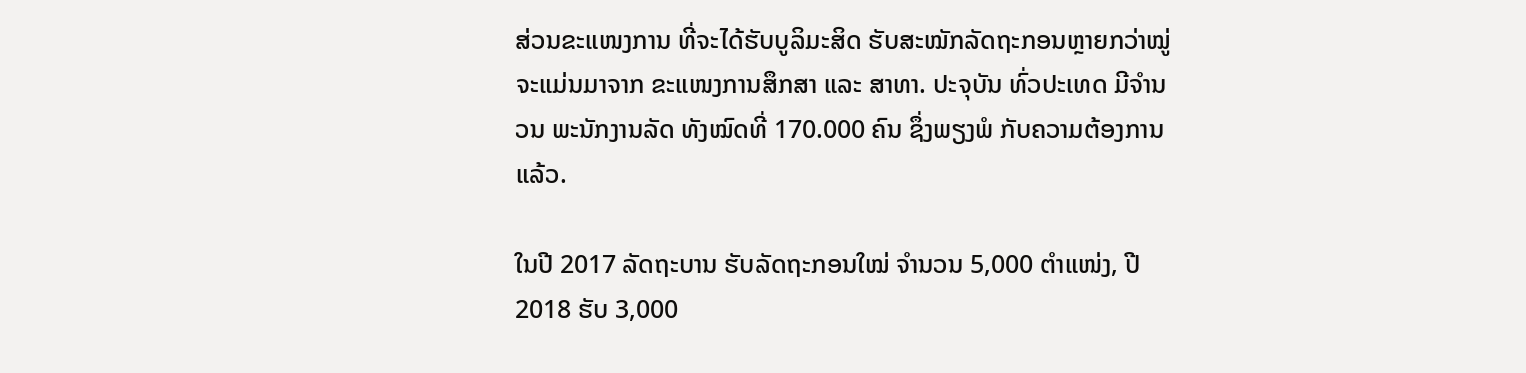ສ່ວນຂະແໜງການ ທີ່ຈະໄດ້ຮັບບູລິມະສິດ ຮັບສະໝັກລັດຖະກອນຫຼາຍກວ່າໝູ່ ຈະແມ່ນມາຈາກ ຂະແໜງການສຶກສາ ແລະ ສາທາ. ປະຈຸບັນ ທົ່ວປະເທດ ມີຈໍານວນ ພະນັກງານລັດ ທັງໝົດທີ່ 170.000 ຄົນ ຊຶ່ງພຽງພໍ ກັບຄວາມຕ້ອງການແລ້ວ.

ໃນປີ 2017 ລັດຖະບານ ຮັບລັດຖະກອນໃໝ່ ຈໍານວນ 5,000 ຕໍາແໜ່ງ, ປີ 2018 ຮັບ 3,000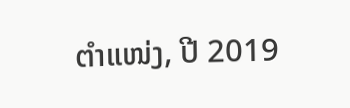ຕໍາແໜ່ງ, ປີ 2019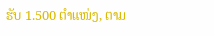ຮັບ 1.500 ຕໍາແໜ່ງ, ຕາມ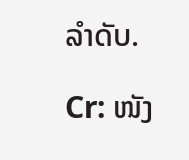ລໍາດັບ.

Cr: ໜັງ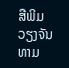ສືພິມວຽງຈັນທາມ